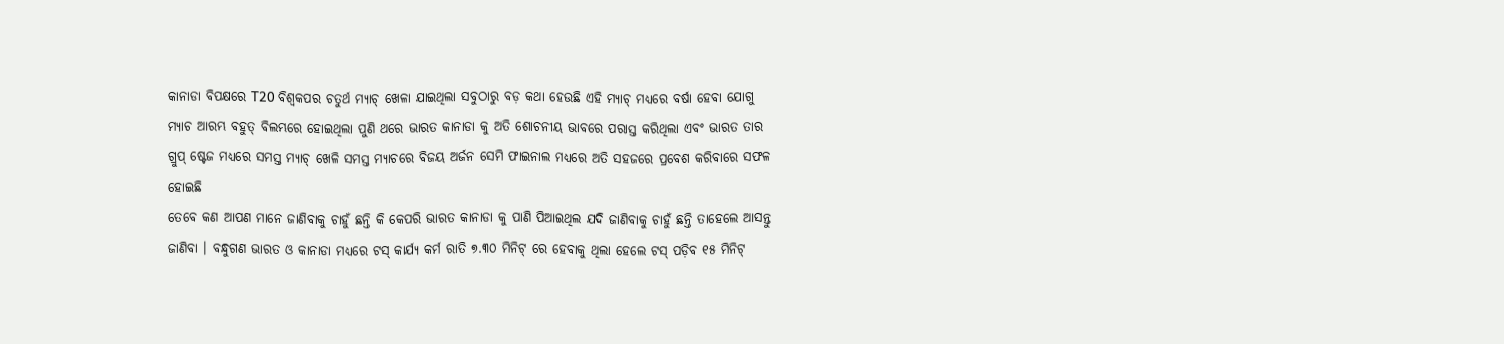କାନାଡା ବିପକ୍ଷରେ T20 ବିଶ୍ଵକପର ଚତୁର୍ଥ ମ୍ୟାଚ୍ ଖେଳା ଯାଇଥିଲା ସବୁଠାରୁ ବଡ଼ କଥା ହେଉଛି ଏହି ମ୍ୟାଚ୍ ମଧ୍ୟରେ ବର୍ଷା ହେବା ଯୋଗୁ ମ୍ୟାଚ ଆରମ୍ଭ ବହୁତ୍ ବିଲମ୍ଭରେ ହୋଇଥିଲା ପୁଣି ଥରେ ଭାରତ କାନାଡା କୁ ଅତି ଶୋଚନୀୟ ଭାବରେ ପରାସ୍ତ କରିଥିଲା ଏବଂ ଭାରତ ତାର ଗ୍ରୁପ୍ ଷ୍ଟେଜ ମଧ୍ୟରେ ସମସ୍ତ ମ୍ୟାଚ୍ ଖେଳି ସମସ୍ତ ମ୍ୟାଚରେ ବିଜୟ ଅର୍ଜନ ସେମି ଫାଇନାଲ ମଧ୍ୟରେ ଅତି ସହଜରେ ପ୍ରବେଶ କରିବାରେ ସଫଳ ହୋଇଛି
ତେବେ କଣ ଆପଣ ମାନେ ଜାଣିବାକୁ ଚାହୁଁ ଛନ୍ତି କି କେପରି ଭାରତ କାନାଡା କୁ ପାଣି ପିଆଇଥିଲ ଯଦି ଜାଣିବାକୁ ଚାହୁଁ ଛନ୍ତି ତାହେଲେ ଆସନ୍ତୁ ଜାଣିବା । ବନ୍ଧୁଗଣ ଭାରତ ଓ କାନାଡା ମଧ୍ୟରେ ଟସ୍ କାର୍ଯ୍ୟ କର୍ମ ରାତି ୭.୩୦ ମିନିଟ୍ ରେ ହେବାକୁ ଥିଲା ହେଲେ ଟସ୍ ପଡ଼ିବ ୧୫ ମିନିଟ୍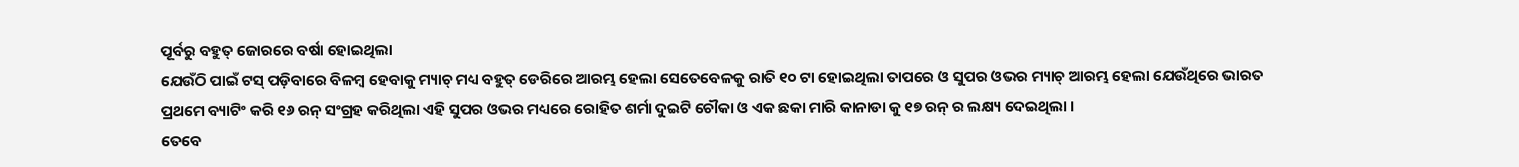ପୂର୍ବରୁ ବହୁତ୍ ଜୋରରେ ବର୍ଷା ହୋଇଥିଲା
ଯେଉଁଠି ପାଇଁ ଟସ୍ ପଡ଼ିବାରେ ବିଳମ୍ବ ହେବାକୁ ମ୍ୟାଚ୍ ମଧ୍ୟ ବହୁତ୍ ଡେରିରେ ଆରମ୍ଭ ହେଲା ସେତେବେଳକୁ ରାତି ୧୦ ଟା ହୋଇଥିଲା ତାପରେ ଓ ସୁପର ଓଭର ମ୍ୟାଚ୍ ଆରମ୍ଭ ହେଲା ଯେଉଁଥିରେ ଭାରତ ପ୍ରଥମେ ବ୍ୟାଟିଂ କରି ୧୬ ରନ୍ ସଂଗ୍ରହ କରିଥିଲା ଏହି ସୁପର ଓଭର ମଧ୍ୟରେ ରୋହିତ ଶର୍ମା ଦୁଇଟି ଚୌକା ଓ ଏକ ଛକା ମାରି କାନାଡା କୁ ୧୭ ରନ୍ ର ଲକ୍ଷ୍ୟ ଦେଇଥିଲା ।
ତେବେ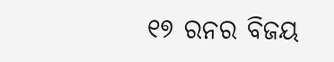୧୭ ରନର ବିଜୟ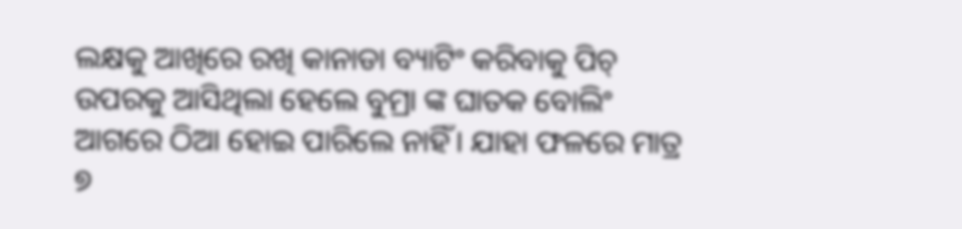ଲକ୍ଷକୁ ଆଖିରେ ରଖି କାନାଡା ବ୍ୟାଟିଂ କରିବାକୁ ପିଚ୍ ଉପରକୁ ଆସିଥିଲା ହେଲେ ବୁମ୍ରା ଙ୍କ ଘାତକ ବୋଲିଂ ଆଗରେ ଠିଆ ହୋଇ ପାରିଲେ ନାହିଁ। ଯାହା ଫଳରେ ମାତ୍ର ୭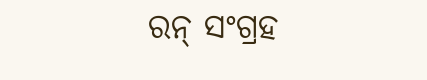ରନ୍ ସଂଗ୍ରହ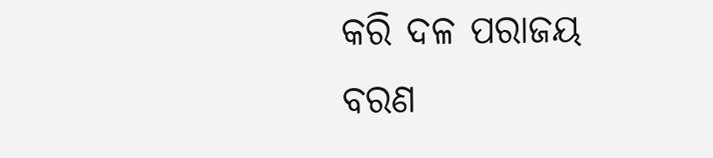କରି ଦଳ ପରାଜୟ ବରଣ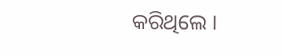କରିଥିଲେ ।